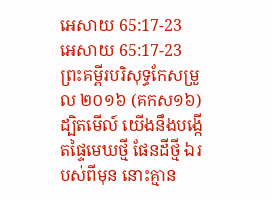អេសាយ 65:17-23
អេសាយ 65:17-23 ព្រះគម្ពីរបរិសុទ្ធកែសម្រួល ២០១៦ (គកស១៦)
ដ្បិតមើល៍ យើងនឹងបង្កើតផ្ទៃមេឃថ្មី ផែនដីថ្មី ឯរបស់ពីមុន នោះគ្មាន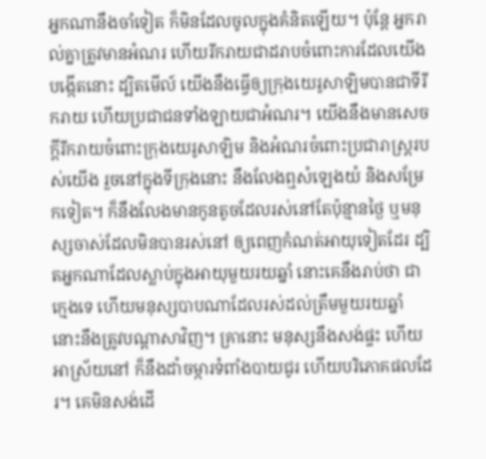អ្នកណានឹងចាំទៀត ក៏មិនដែលចូលក្នុងគំនិតឡើយ។ ប៉ុន្តែ អ្នករាល់គ្នាត្រូវមានអំណរ ហើយរីករាយជាដរាបចំពោះការដែលយើងបង្កើតនោះ ដ្បិតមើល៍ យើងនឹងធ្វើឲ្យក្រុងយេរូសាឡិមបានជាទីរីករាយ ហើយប្រជាជនទាំងឡាយជាអំណរ។ យើងនឹងមានសេចក្ដីរីករាយចំពោះក្រុងយេរូសាឡិម និងអំណរចំពោះប្រជារាស្ត្ររបស់យើង រួចនៅក្នុងទីក្រុងនោះ នឹងលែងឮសំឡេងយំ និងសម្រែកទៀត។ ក៏នឹងលែងមានកូនតូចដែលរស់នៅតែប៉ុន្មានថ្ងៃ ឬមនុស្សចាស់ដែលមិនបានរស់នៅ ឲ្យពេញកំណត់អាយុទៀតដែរ ដ្បិតអ្នកណាដែលស្លាប់ក្នុងអាយុមួយរយឆ្នាំ នោះគេនឹងរាប់ថា ជាក្មេងទេ ហើយមនុស្សបាបណាដែលរស់ដល់ត្រឹមមួយរយឆ្នាំ នោះនឹងត្រូវបណ្ដាសាវិញ។ គ្រានោះ មនុស្សនឹងសង់ផ្ទះ ហើយអាស្រ័យនៅ ក៏នឹងដាំចម្ការទំពាំងបាយជូរ ហើយបរិភោគផលដែរ។ គេមិនសង់ដើ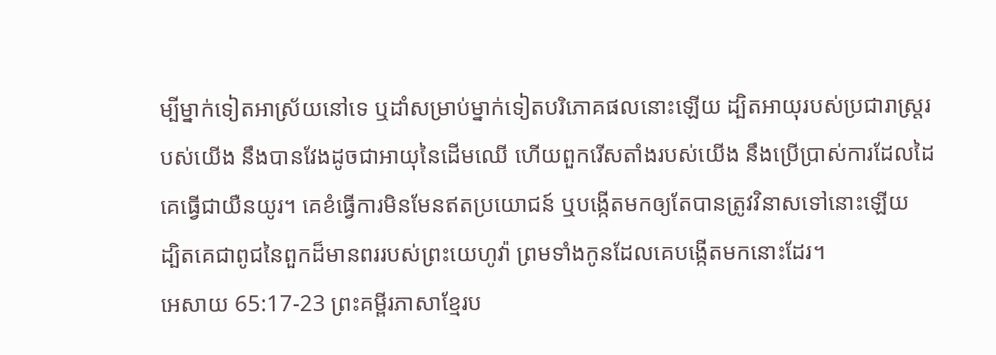ម្បីម្នាក់ទៀតអាស្រ័យនៅទេ ឬដាំសម្រាប់ម្នាក់ទៀតបរិភោគផលនោះឡើយ ដ្បិតអាយុរបស់ប្រជារាស្ត្ររបស់យើង នឹងបានវែងដូចជាអាយុនៃដើមឈើ ហើយពួករើសតាំងរបស់យើង នឹងប្រើប្រាស់ការដែលដៃគេធ្វើជាយឺនយូរ។ គេខំធ្វើការមិនមែនឥតប្រយោជន៍ ឬបង្កើតមកឲ្យតែបានត្រូវវិនាសទៅនោះឡើយ ដ្បិតគេជាពូជនៃពួកដ៏មានពររបស់ព្រះយេហូវ៉ា ព្រមទាំងកូនដែលគេបង្កើតមកនោះដែរ។
អេសាយ 65:17-23 ព្រះគម្ពីរភាសាខ្មែរប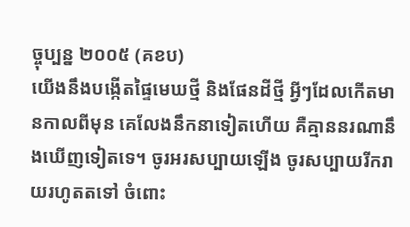ច្ចុប្បន្ន ២០០៥ (គខប)
យើងនឹងបង្កើតផ្ទៃមេឃថ្មី និងផែនដីថ្មី អ្វីៗដែលកើតមានកាលពីមុន គេលែងនឹកនាទៀតហើយ គឺគ្មាននរណានឹងឃើញទៀតទេ។ ចូរអរសប្បាយឡើង ចូរសប្បាយរីករាយរហូតតទៅ ចំពោះ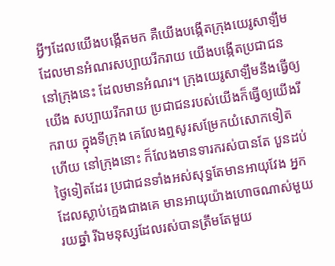អ្វីៗដែលយើងបង្កើតមក គឺយើងបង្កើតក្រុងយេរូសាឡឹម ដែលមានអំណរសប្បាយរីករាយ យើងបង្កើតប្រជាជននៅក្រុងនេះ ដែលមានអំណរ។ ក្រុងយេរូសាឡឹមនឹងធ្វើឲ្យយើង សប្បាយរីករាយ ប្រជាជនរបស់យើងក៏ធ្វើឲ្យយើងរីករាយ ក្នុងទីក្រុង គេលែងឮសូរសម្រែកយំសោកទៀតហើយ នៅក្រុងនោះ ក៏លែងមានទារករស់បានតែ បួនដប់ថ្ងៃទៀតដែរ ប្រជាជនទាំងអស់សុទ្ធតែមានអាយុវែង អ្នកដែលស្លាប់ក្មេងជាងគេ មានអាយុយ៉ាងហោចណាស់មួយរយឆ្នាំ រីឯមនុស្សដែលរស់បានត្រឹមតែមួយ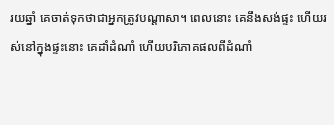រយឆ្នាំ គេចាត់ទុកថាជាអ្នកត្រូវបណ្ដាសា។ ពេលនោះ គេនឹងសង់ផ្ទះ ហើយរស់នៅក្នុងផ្ទះនោះ គេដាំដំណាំ ហើយបរិភោគផលពីដំណាំ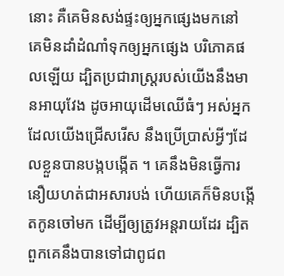នោះ គឺគេមិនសង់ផ្ទះឲ្យអ្នកផ្សេងមកនៅ គេមិនដាំដំណាំទុកឲ្យអ្នកផ្សេង បរិភោគផលឡើយ ដ្បិតប្រជារាស្ត្ររបស់យើងនឹងមានអាយុវែង ដូចអាយុដើមឈើធំៗ អស់អ្នកដែលយើងជ្រើសរើស នឹងប្រើប្រាស់អ្វីៗដែលខ្លួនបានបង្កបង្កើត ។ គេនឹងមិនធ្វើការនឿយហត់ជាអសារបង់ ហើយគេក៏មិនបង្កើតកូនចៅមក ដើម្បីឲ្យត្រូវអន្តរាយដែរ ដ្បិតពួកគេនឹងបានទៅជាពូជព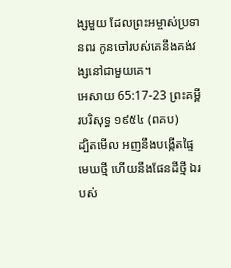ង្សមួយ ដែលព្រះអម្ចាស់ប្រទានពរ កូនចៅរបស់គេនឹងគង់វង្សនៅជាមួយគេ។
អេសាយ 65:17-23 ព្រះគម្ពីរបរិសុទ្ធ ១៩៥៤ (ពគប)
ដ្បិតមើល អញនឹងបង្កើតផ្ទៃមេឃថ្មី ហើយនឹងផែនដីថ្មី ឯរបស់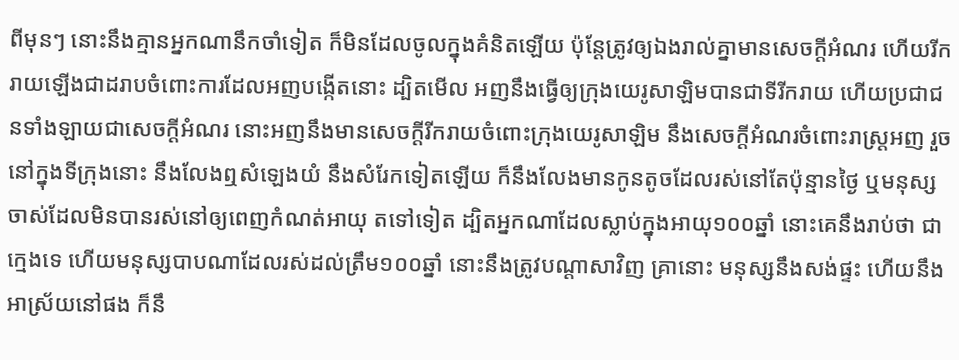ពីមុនៗ នោះនឹងគ្មានអ្នកណានឹកចាំទៀត ក៏មិនដែលចូលក្នុងគំនិតឡើយ ប៉ុន្តែត្រូវឲ្យឯងរាល់គ្នាមានសេចក្ដីអំណរ ហើយរីករាយឡើងជាដរាបចំពោះការដែលអញបង្កើតនោះ ដ្បិតមើល អញនឹងធ្វើឲ្យក្រុងយេរូសាឡិមបានជាទីរីករាយ ហើយប្រជាជនទាំងឡាយជាសេចក្ដីអំណរ នោះអញនឹងមានសេចក្ដីរីករាយចំពោះក្រុងយេរូសាឡិម នឹងសេចក្ដីអំណរចំពោះរាស្ត្រអញ រួចនៅក្នុងទីក្រុងនោះ នឹងលែងឮសំឡេងយំ នឹងសំរែកទៀតឡើយ ក៏នឹងលែងមានកូនតូចដែលរស់នៅតែប៉ុន្មានថ្ងៃ ឬមនុស្សចាស់ដែលមិនបានរស់នៅឲ្យពេញកំណត់អាយុ តទៅទៀត ដ្បិតអ្នកណាដែលស្លាប់ក្នុងអាយុ១០០ឆ្នាំ នោះគេនឹងរាប់ថា ជាក្មេងទេ ហើយមនុស្សបាបណាដែលរស់ដល់ត្រឹម១០០ឆ្នាំ នោះនឹងត្រូវបណ្តាសាវិញ គ្រានោះ មនុស្សនឹងសង់ផ្ទះ ហើយនឹងអាស្រ័យនៅផង ក៏នឹ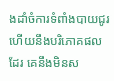ងដាំចំការទំពាំងបាយជូរ ហើយនឹងបរិភោគផលដែរ គេនឹងមិនស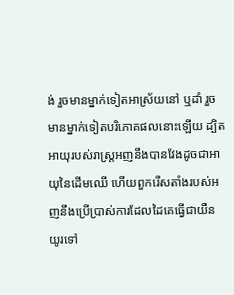ង់ រួចមានម្នាក់ទៀតអាស្រ័យនៅ ឬដាំ រួចមានម្នាក់ទៀតបរិភោគផលនោះឡើយ ដ្បិតអាយុរបស់រាស្ត្រអញនឹងបានវែងដូចជាអាយុនៃដើមឈើ ហើយពួករើសតាំងរបស់អញនឹងប្រើប្រាស់ការដែលដៃគេធ្វើជាយឺនយូរទៅ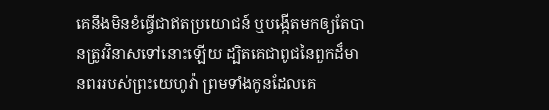គេនឹងមិនខំធ្វើជាឥតប្រយោជន៍ ឬបង្កើតមកឲ្យតែបានត្រូវវិនាសទៅនោះឡើយ ដ្បិតគេជាពូជនៃពួកដ៏មានពររបស់ព្រះយេហូវ៉ា ព្រមទាំងកូនដែលគេ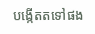បង្កើតតទៅផង